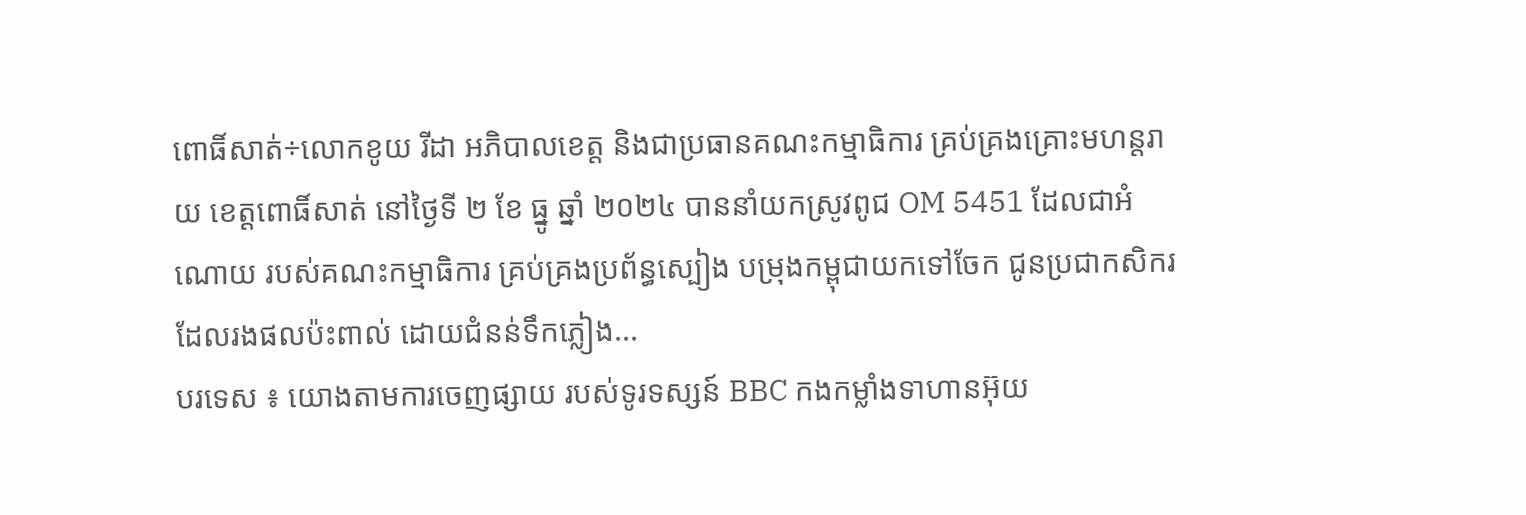ពោធិ៍សាត់÷លោកខូយ រីដា អភិបាលខេត្ត និងជាប្រធានគណះកម្មាធិការ គ្រប់គ្រងគ្រោះមហន្តរាយ ខេត្តពោធិ៍សាត់ នៅថ្ងៃទី ២ ខែ ធ្នូ ឆ្នាំ ២០២៤ បាននាំយកស្រូវពូជ OM 5451 ដែលជាអំណោយ របស់គណះកម្មាធិការ គ្រប់គ្រងប្រព័ន្ធស្បៀង បម្រុងកម្ពុជាយកទៅចែក ជូនប្រជាកសិករ ដែលរងផលប៉ះពាល់ ដោយជំនន់ទឹកភ្លៀង...
បរទេស ៖ យោងតាមការចេញផ្សាយ របស់ទូរទស្សន៍ BBC កងកម្លាំងទាហានអ៊ុយ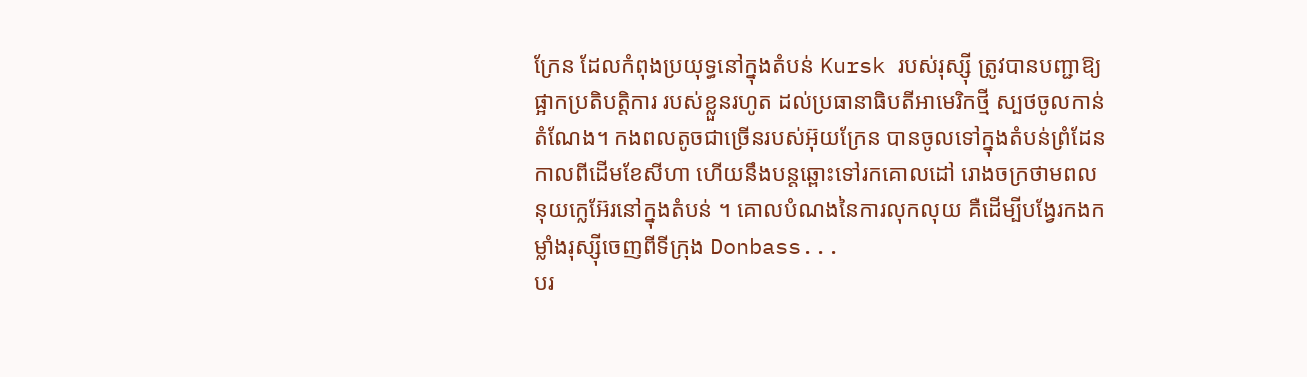ក្រែន ដែលកំពុងប្រយុទ្ធនៅក្នុងតំបន់ Kursk របស់រុស្ស៊ី ត្រូវបានបញ្ជាឱ្យផ្អាកប្រតិបត្តិការ របស់ខ្លួនរហូត ដល់ប្រធានាធិបតីអាមេរិកថ្មី ស្បថចូលកាន់តំណែង។ កងពលតូចជាច្រើនរបស់អ៊ុយក្រែន បានចូលទៅក្នុងតំបន់ព្រំដែន កាលពីដើមខែសីហា ហើយនឹងបន្តឆ្ពោះទៅរកគោលដៅ រោងចក្រថាមពលនុយក្លេអ៊ែរនៅក្នុងតំបន់ ។ គោលបំណងនៃការលុកលុយ គឺដើម្បីបង្វែរកងកម្លាំងរុស្ស៊ីចេញពីទីក្រុង Donbass...
បរ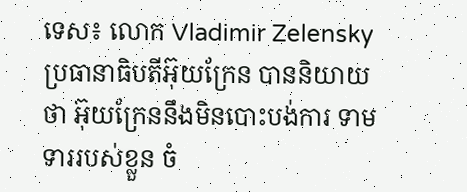ទេស៖ លោក Vladimir Zelensky ប្រធានាធិបតីអ៊ុយក្រែន បាននិយាយថា អ៊ុយក្រែននឹងមិនបោះបង់ការ ទាមទាររបស់ខ្លួន ចំ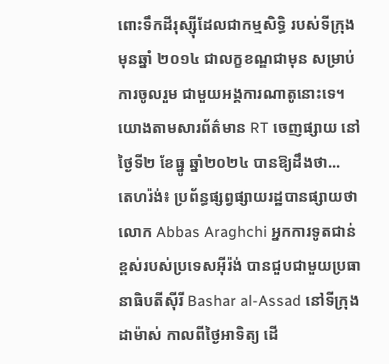ពោះទឹកដីរុស្ស៊ីដែលជាកម្មសិទ្ធិ របស់ទីក្រុង មុនឆ្នាំ ២០១៤ ជាលក្ខខណ្ឌជាមុន សម្រាប់ការចូលរួម ជាមួយអង្គការណាតូនោះទេ។ យោងតាមសារព័ត៌មាន RT ចេញផ្សាយ នៅថ្ងៃទី២ ខែធ្នូ ឆ្នាំ២០២៤ បានឱ្យដឹងថា...
តេហរ៉ង់៖ ប្រព័ន្ធផ្សព្វផ្សាយរដ្ឋបានផ្សាយថា លោក Abbas Araghchi អ្នកការទូតជាន់ខ្ពស់របស់ប្រទេសអ៊ីរ៉ង់ បានជួបជាមួយប្រធានាធិបតីស៊ីរី Bashar al-Assad នៅទីក្រុងដាម៉ាស់ កាលពីថ្ងៃអាទិត្យ ដើ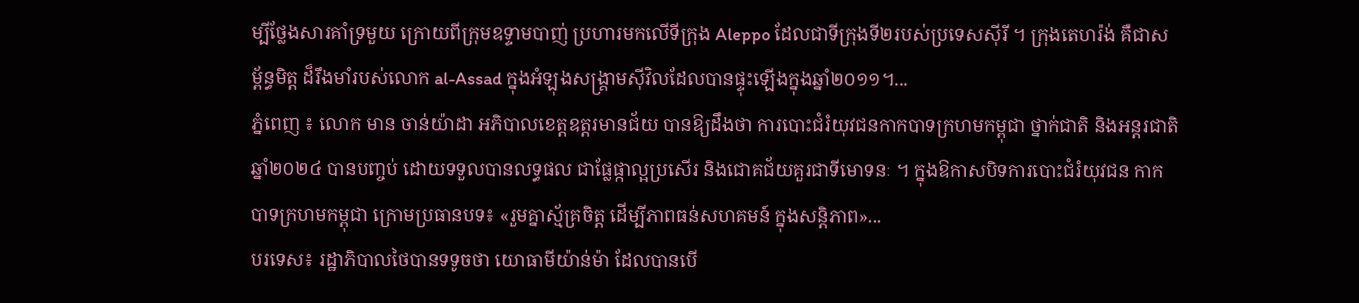ម្បីថ្លែងសារគាំទ្រមួយ ក្រោយពីក្រុមឧទ្ទាមបាញ់ ប្រហារមកលើទីក្រុង Aleppo ដែលជាទីក្រុងទី២របស់ប្រទេសស៊ីរី ។ ក្រុងតេហរ៉ង់ គឺជាសម្ព័ន្ធមិត្ត ដ៏រឹងមាំរបស់លោក al-Assad ក្នុងអំឡុងសង្គ្រាមស៊ីវិលដែលបានផ្ទុះឡើងក្នុងឆ្នាំ២០១១។...
ភ្នំពេញ ៖ លោក មាន ចាន់យ៉ាដា អភិបាលខេត្តឧត្ដរមានជ័យ បានឱ្យដឹងថា ការបោះជំរំយុវជនកាកបាទក្រហមកម្ពុជា ថ្នាក់ជាតិ និងអន្តរជាតិ ឆ្នាំ២០២៤ បានបញ្ចប់ ដោយទទួលបានលទ្ធផល ជាផ្លែផ្កាល្អប្រសើរ និងជោគជ័យគួរជាទីមោទនៈ ។ ក្នុងឱកាសបិទការបោះជំរំយុវជន កាកបាទក្រហមកម្ពុជា ក្រោមប្រធានបទ៖ «រួមគ្នាស្ម័គ្រចិត្ត ដើម្បីភាពធន់សហគមន៍ ក្នុងសន្តិភាព»...
បរទេស៖ រដ្ឋាភិបាលថៃបានទទូចថា យោធាមីយ៉ាន់ម៉ា ដែលបានបើ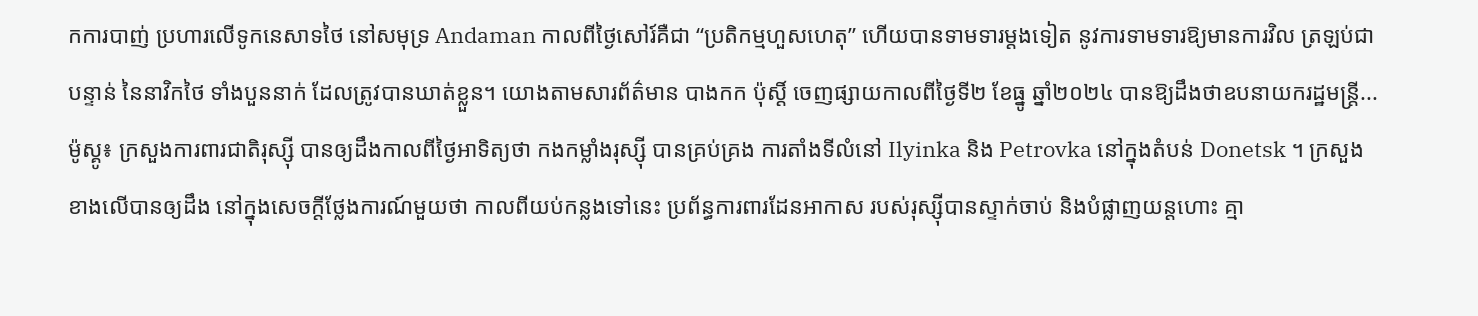កការបាញ់ ប្រហារលើទូកនេសាទថៃ នៅសមុទ្រ Andaman កាលពីថ្ងៃសៅរ៍គឺជា “ប្រតិកម្មហួសហេតុ” ហើយបានទាមទារម្តងទៀត នូវការទាមទារឱ្យមានការវិល ត្រឡប់ជាបន្ទាន់ នៃនាវិកថៃ ទាំងបួននាក់ ដែលត្រូវបានឃាត់ខ្លួន។ យោងតាមសារព័ត៌មាន បាងកក ប៉ុស្តិ៍ ចេញផ្សាយកាលពីថ្ងៃទី២ ខែធ្នូ ឆ្នាំ២០២៤ បានឱ្យដឹងថាឧបនាយករដ្ឋមន្ត្រី...
ម៉ូស្គូ៖ ក្រសួងការពារជាតិរុស្ស៊ី បានឲ្យដឹងកាលពីថ្ងៃអាទិត្យថា កងកម្លាំងរុស្ស៊ី បានគ្រប់គ្រង ការតាំងទីលំនៅ Ilyinka និង Petrovka នៅក្នុងតំបន់ Donetsk ។ ក្រសួងខាងលើបានឲ្យដឹង នៅក្នុងសេចក្តីថ្លែងការណ៍មួយថា កាលពីយប់កន្លងទៅនេះ ប្រព័ន្ធការពារដែនអាកាស របស់រុស្ស៊ីបានស្ទាក់ចាប់ និងបំផ្លាញយន្តហោះ គ្មា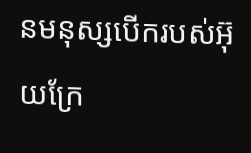នមនុស្សបើករបស់អ៊ុយក្រែ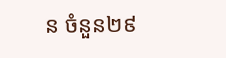ន ចំនួន២៩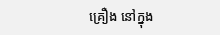គ្រឿង នៅក្នុង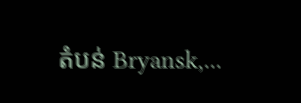តំបន់ Bryansk,...